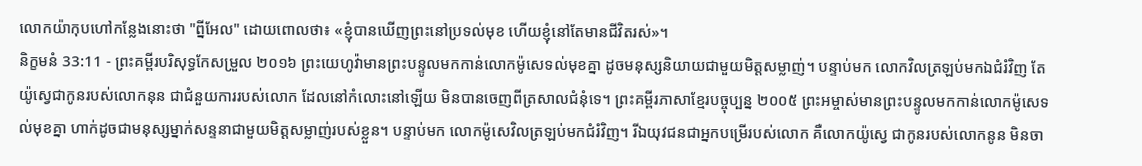លោកយ៉ាកុបហៅកន្លែងនោះថា "ព្នីអែល" ដោយពោលថា៖ «ខ្ញុំបានឃើញព្រះនៅប្រទល់មុខ ហើយខ្ញុំនៅតែមានជីវិតរស់»។
និក្ខមនំ 33:11 - ព្រះគម្ពីរបរិសុទ្ធកែសម្រួល ២០១៦ ព្រះយេហូវ៉ាមានព្រះបន្ទូលមកកាន់លោកម៉ូសេទល់មុខគ្នា ដូចមនុស្សនិយាយជាមួយមិត្តសម្លាញ់។ បន្ទាប់មក លោកវិលត្រឡប់មកឯជំរំវិញ តែយ៉ូស្វេជាកូនរបស់លោកនុន ជាជំនួយការរបស់លោក ដែលនៅកំលោះនៅឡើយ មិនបានចេញពីត្រសាលជំនុំទេ។ ព្រះគម្ពីរភាសាខ្មែរបច្ចុប្បន្ន ២០០៥ ព្រះអម្ចាស់មានព្រះបន្ទូលមកកាន់លោកម៉ូសេទល់មុខគ្នា ហាក់ដូចជាមនុស្សម្នាក់សន្ទនាជាមួយមិត្តសម្លាញ់របស់ខ្លួន។ បន្ទាប់មក លោកម៉ូសេវិលត្រឡប់មកជំរំវិញ។ រីឯយុវជនជាអ្នកបម្រើរបស់លោក គឺលោកយ៉ូស្វេ ជាកូនរបស់លោកនូន មិនចា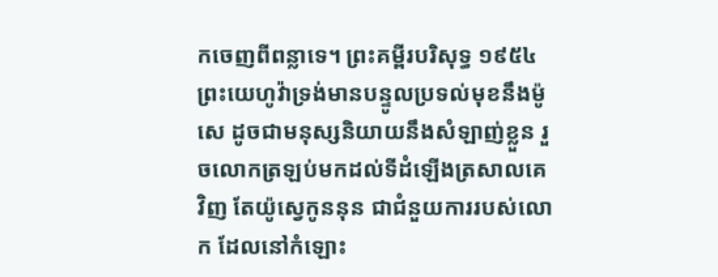កចេញពីពន្លាទេ។ ព្រះគម្ពីរបរិសុទ្ធ ១៩៥៤ ព្រះយេហូវ៉ាទ្រង់មានបន្ទូលប្រទល់មុខនឹងម៉ូសេ ដូចជាមនុស្សនិយាយនឹងសំឡាញ់ខ្លួន រួចលោកត្រឡប់មកដល់ទីដំឡើងត្រសាលគេវិញ តែយ៉ូស្វេកូននុន ជាជំនួយការរបស់លោក ដែលនៅកំឡោះ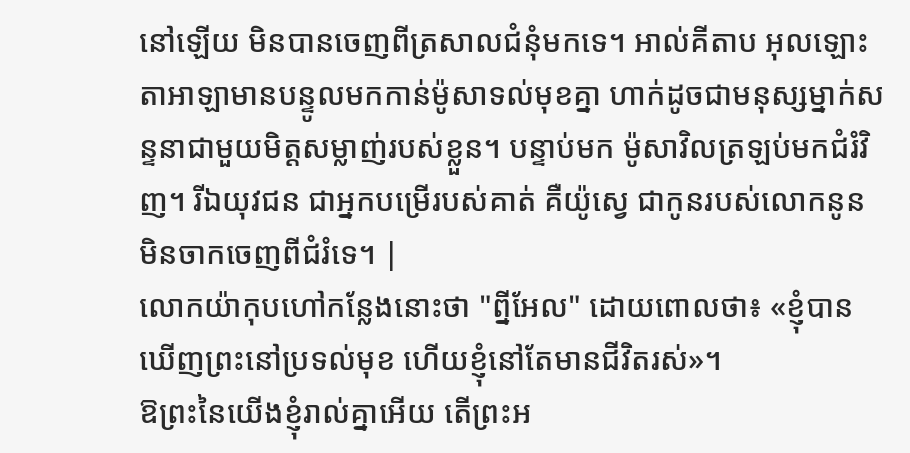នៅឡើយ មិនបានចេញពីត្រសាលជំនុំមកទេ។ អាល់គីតាប អុលឡោះតាអាឡាមានបន្ទូលមកកាន់ម៉ូសាទល់មុខគ្នា ហាក់ដូចជាមនុស្សម្នាក់សន្ទនាជាមួយមិត្តសម្លាញ់របស់ខ្លួន។ បន្ទាប់មក ម៉ូសាវិលត្រឡប់មកជំរំវិញ។ រីឯយុវជន ជាអ្នកបម្រើរបស់គាត់ គឺយ៉ូស្វេ ជាកូនរបស់លោកនូន មិនចាកចេញពីជំរំទេ។ |
លោកយ៉ាកុបហៅកន្លែងនោះថា "ព្នីអែល" ដោយពោលថា៖ «ខ្ញុំបានឃើញព្រះនៅប្រទល់មុខ ហើយខ្ញុំនៅតែមានជីវិតរស់»។
ឱព្រះនៃយើងខ្ញុំរាល់គ្នាអើយ តើព្រះអ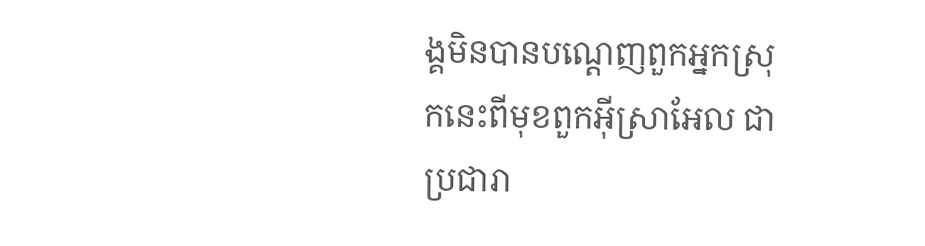ង្គមិនបានបណ្តេញពួកអ្នកស្រុកនេះពីមុខពួកអ៊ីស្រាអែល ជាប្រជារា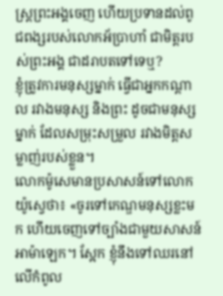ស្ត្រព្រះអង្គចេញ ហើយប្រទានដល់ពូជពង្សរបស់លោកអ័ប្រាហាំ ជាមិត្តរបស់ព្រះអង្គ ជាដរាបតទៅទេឬ?
ខ្ញុំត្រូវការមនុស្សម្នាក់ ធ្វើជាអ្នកកណ្ដាល រវាងមនុស្ស និងព្រះ ដូចជាមនុស្សម្នាក់ ដែលសម្រុះសម្រួល រវាងមិត្តសម្លាញ់របស់ខ្លួន។
លោកម៉ូសេមានប្រសាសន៍ទៅលោកយ៉ូស្វេថា៖ «ចូរទៅកេណ្ឌមនុស្សខ្លះមក ហើយចេញទៅច្បាំងជាមួយសាសន៍អាម៉ាឡេក។ ស្អែក ខ្ញុំនឹងទៅឈរនៅលើកំពូល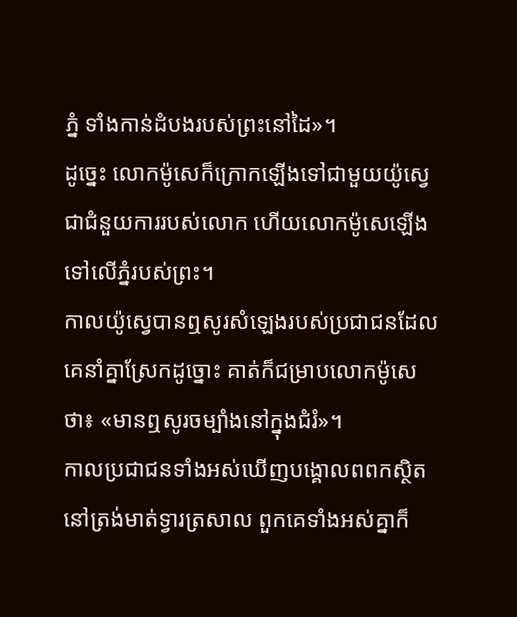ភ្នំ ទាំងកាន់ដំបងរបស់ព្រះនៅដៃ»។
ដូច្នេះ លោកម៉ូសេក៏ក្រោកឡើងទៅជាមួយយ៉ូស្វេ ជាជំនួយការរបស់លោក ហើយលោកម៉ូសេឡើងទៅលើភ្នំរបស់ព្រះ។
កាលយ៉ូស្វេបានឮសូរសំឡេងរបស់ប្រជាជនដែលគេនាំគ្នាស្រែកដូច្នោះ គាត់ក៏ជម្រាបលោកម៉ូសេថា៖ «មានឮសូរចម្បាំងនៅក្នុងជំរំ»។
កាលប្រជាជនទាំងអស់ឃើញបង្គោលពពកស្ថិតនៅត្រង់មាត់ទ្វារត្រសាល ពួកគេទាំងអស់គ្នាក៏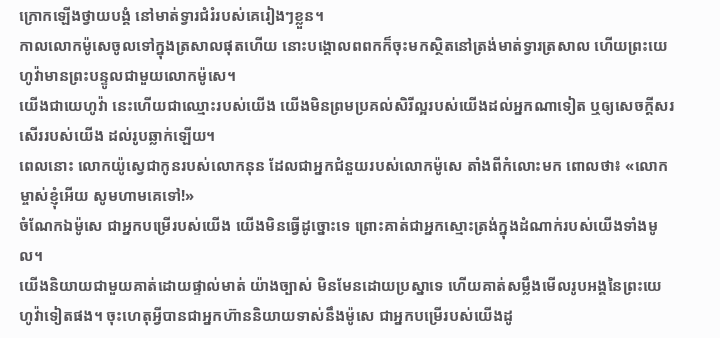ក្រោកឡើងថ្វាយបង្គំ នៅមាត់ទ្វារជំរំរបស់គេរៀងៗខ្លួន។
កាលលោកម៉ូសេចូលទៅក្នុងត្រសាលផុតហើយ នោះបង្គោលពពកក៏ចុះមកស្ថិតនៅត្រង់មាត់ទ្វារត្រសាល ហើយព្រះយេហូវ៉ាមានព្រះបន្ទូលជាមួយលោកម៉ូសេ។
យើងជាយេហូវ៉ា នេះហើយជាឈ្មោះរបស់យើង យើងមិនព្រមប្រគល់សិរីល្អរបស់យើងដល់អ្នកណាទៀត ឬឲ្យសេចក្ដីសរសើររបស់យើង ដល់រូបឆ្លាក់ឡើយ។
ពេលនោះ លោកយ៉ូស្វេជាកូនរបស់លោកនុន ដែលជាអ្នកជំនួយរបស់លោកម៉ូសេ តាំងពីកំលោះមក ពោលថា៖ «លោកម្ចាស់ខ្ញុំអើយ សូមហាមគេទៅ!»
ចំណែកឯម៉ូសេ ជាអ្នកបម្រើរបស់យើង យើងមិនធ្វើដូច្នោះទេ ព្រោះគាត់ជាអ្នកស្មោះត្រង់ក្នុងដំណាក់របស់យើងទាំងមូល។
យើងនិយាយជាមួយគាត់ដោយផ្ទាល់មាត់ យ៉ាងច្បាស់ មិនមែនដោយប្រស្នាទេ ហើយគាត់សម្លឹងមើលរូបអង្គនៃព្រះយេហូវ៉ាទៀតផង។ ចុះហេតុអ្វីបានជាអ្នកហ៊ាននិយាយទាស់នឹងម៉ូសេ ជាអ្នកបម្រើរបស់យើងដូ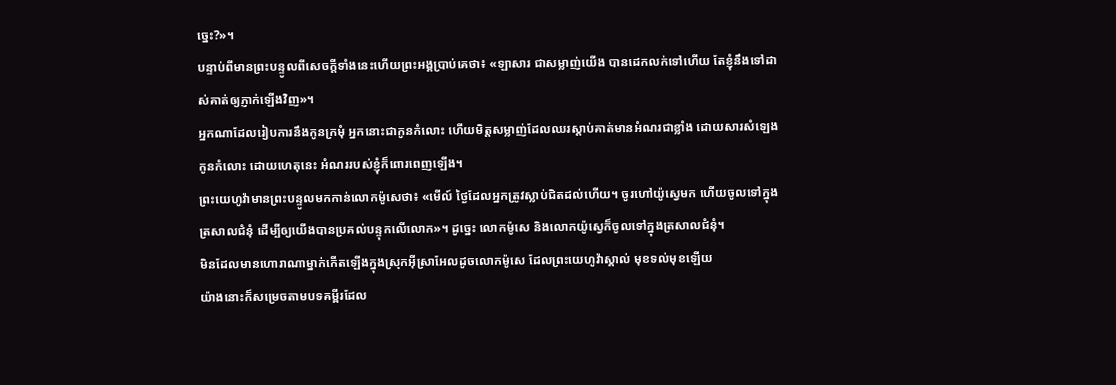ច្នេះ?»។
បន្ទាប់ពីមានព្រះបន្ទូលពីសេចក្ដីទាំងនេះហើយព្រះអង្គប្រាប់គេថា៖ «ឡាសារ ជាសម្លាញ់យើង បានដេកលក់ទៅហើយ តែខ្ញុំនឹងទៅដាស់គាត់ឲ្យភ្ញាក់ឡើងវិញ»។
អ្នកណាដែលរៀបការនឹងកូនក្រមុំ អ្នកនោះជាកូនកំលោះ ហើយមិត្តសម្លាញ់ដែលឈរស្តាប់គាត់មានអំណរជាខ្លាំង ដោយសារសំឡេងកូនកំលោះ ដោយហេតុនេះ អំណររបស់ខ្ញុំក៏ពោរពេញឡើង។
ព្រះយេហូវ៉ាមានព្រះបន្ទូលមកកាន់លោកម៉ូសេថា៖ «មើល៍ ថ្ងៃដែលអ្នកត្រូវស្លាប់ជិតដល់ហើយ។ ចូរហៅយ៉ូស្វេមក ហើយចូលទៅក្នុងត្រសាលជំនុំ ដើម្បីឲ្យយើងបានប្រគល់បន្ទុកលើលោក»។ ដូច្នេះ លោកម៉ូសេ និងលោកយ៉ូស្វេក៏ចូលទៅក្នុងត្រសាលជំនុំ។
មិនដែលមានហោរាណាម្នាក់កើតឡើងក្នុងស្រុកអ៊ីស្រាអែលដូចលោកម៉ូសេ ដែលព្រះយេហូវ៉ាស្គាល់ មុខទល់មុខឡើយ
យ៉ាងនោះក៏សម្រេចតាមបទគម្ពីរដែល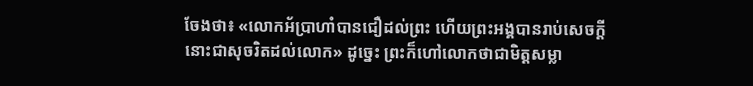ចែងថា៖ «លោកអ័ប្រាហាំបានជឿដល់ព្រះ ហើយព្រះអង្គបានរាប់សេចក្តីនោះជាសុចរិតដល់លោក» ដូច្នេះ ព្រះក៏ហៅលោកថាជាមិត្តសម្លា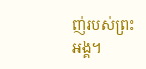ញ់របស់ព្រះអង្គ។